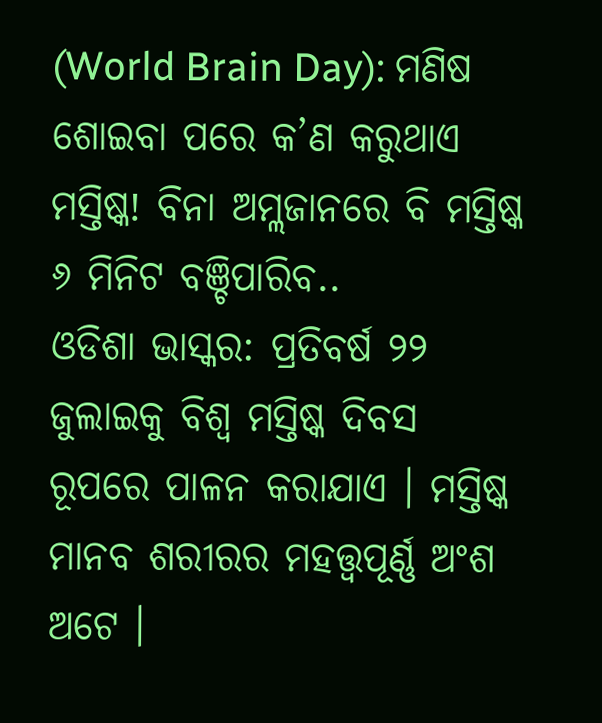(World Brain Day): ମଣିଷ ଶୋଇବା ପରେ କ’ଣ କରୁଥାଏ ମସ୍ତିଷ୍କ! ବିନା ଅମ୍ଲଜାନରେ ବି ମସ୍ତିଷ୍କ ୬ ମିନିଟ ବଞ୍ଚିପାରିବ..
ଓଡିଶା ଭାସ୍କର: ପ୍ରତିବର୍ଷ ୨୨ ଜୁଲାଇକୁ ବିଶ୍ୱ ମସ୍ତିଷ୍କ ଦିବସ ରୂପରେ ପାଳନ କରାଯାଏ । ମସ୍ତିଷ୍କ ମାନବ ଶରୀରର ମହତ୍ତ୍ୱପୂର୍ଣ୍ଣ ଅଂଶ ଅଟେ ।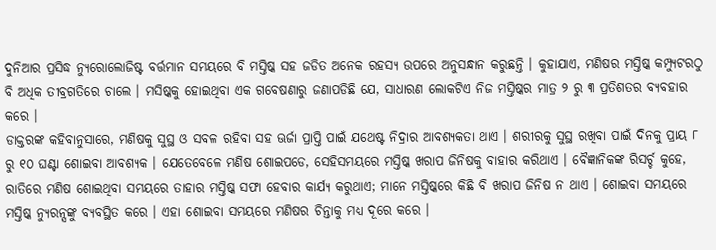ଦୁନିଆର ପ୍ରସିଦ୍ଧ ନ୍ୟୁରୋଲୋଜିଷ୍ଟ ବର୍ତ୍ତମାନ ସମୟରେ ବି ମସ୍ତିଷ୍କ ସହ ଜଡିତ ଅନେକ ରହସ୍ୟ ଉପରେ ଅନୁସନ୍ଧାନ କରୁଛନ୍ତି । କୁହାଯାଏ, ମଣିଷର ମସ୍ତିଷ୍କ କମ୍ପ୍ୟୁଟରଠୁ ବି ଅଧିକ ତୀବ୍ରଗତିରେ ଚାଲେ । ମସିଷ୍କକୁ ହୋଇଥିବା ଏକ ଗବେଷଣାରୁ ଜଣାପଡିଛି ଯେ, ସାଧାରଣ ଲୋକଟିଏ ନିଜ ମସ୍ତିଷ୍କର ମାତ୍ର ୨ ରୁ ୩ ପ୍ରତିଶତର ବ୍ୟବହାର କରେ ।
ଡାକ୍ତରଙ୍କ କହିବାନୁସାରେ, ମଣିଷକୁ ସୁସ୍ଥ ଓ ସବଳ ରହିବା ସହ ଊର୍ଜା ପ୍ରାପ୍ତି ପାଇଁ ଯଥେଷ୍ଟ ନିଦ୍ରାର ଆବଶ୍ୟକତା ଥାଏ । ଶରୀରକୁ ସୁସ୍ଥ ରଖିବା ପାଇଁ ଦିନକୁ ପ୍ରାୟ ୮ ରୁ ୧୦ ଘଣ୍ଟା ଶୋଇବା ଆବଶ୍ୟକ । ଯେତେବେଳେ ମଣିଷ ଶୋଇପଡେ, ସେହିସମୟରେ ମସ୍ତିଷ୍କ ଖରାପ ଜିନିଷକୁ ବାହାର କରିଥାଏ । ବୈଜ୍ଞାନିକଙ୍କ ରିସର୍ଚ୍ଚ କୁହେ, ରାତିରେ ମଣିଷ ଶୋଇଥିବା ସମୟରେ ତାହାର ମସ୍ତିଷ୍କ ସଫା ହେବାର କାର୍ଯ୍ୟ କରୁଥାଏ; ମାନେ ମସ୍ତିଷ୍କରେ କିଛି ବି ଖରାପ ଜିନିଷ ନ ଥାଏ । ଶୋଇବା ସମୟରେ ମସ୍ତିଷ୍କ ନ୍ୟୁରନ୍ସଙ୍କୁ ବ୍ୟବସ୍ଥିତ କରେ । ଏହା ଶୋଇବା ସମୟରେ ମଣିଷର ଚିନ୍ତାକୁ ମଧ୍ୟ ଦୂରେ କରେ ।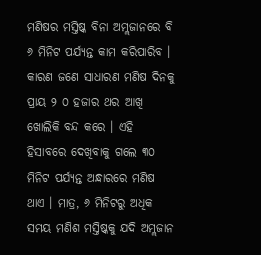ମଣିଷର ମସ୍ତିଷ୍କ ବିନା ଅମ୍ଲଜାନରେ ବି ୬ ମିନିଟ ପର୍ଯ୍ୟନ୍ତ କାମ କରିପାରିବ । କାରଣ ଜଣେ ସାଧାରଣ ମଣିଷ ଦିନକୁ ପ୍ରାୟ ୨ ୦ ହଜାର ଥର ଆଖି ଖୋଲିକି ବନ୍ଦ କରେ । ଏହି ହିସାବରେ ଦେଖିବାକୁ ଗଲେ ୩୦ ମିନିଟ ପର୍ଯ୍ୟନ୍ତ ଅନ୍ଧାରରେ ମଣିଷ ଥାଏ । ମାତ୍ର, ୬ ମିନିଟରୁ ଅଧିକ ସମୟ ମଣିଶ ମସ୍ତିଷ୍କକୁ ଯଦି ଅମ୍ଲଜାନ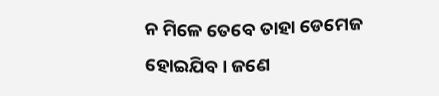ନ ମିଳେ ତେବେ ତାହା ଡେମେଜ ହୋଇଯିବ । ଜଣେ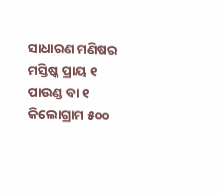ସାଧାରଣ ମଣିଷର ମସ୍ତିଷ୍କ ପ୍ରାୟ ୧ ପାଉଣ୍ଡ ବା ୧ କିଲୋଗ୍ରାମ ୫୦୦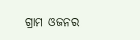ଗ୍ରାମ ଓଜନର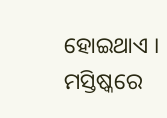ହୋଇଥାଏ । ମସ୍ତିଷ୍କରେ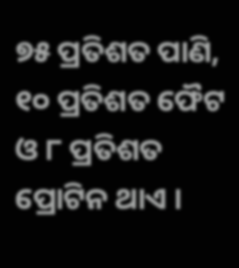୭୫ ପ୍ରତିଶତ ପାଣି, ୧୦ ପ୍ରତିଶତ ଫୈଟ ଓ ୮ ପ୍ରତିଶତ ପ୍ରୋଟିନ ଥାଏ ।